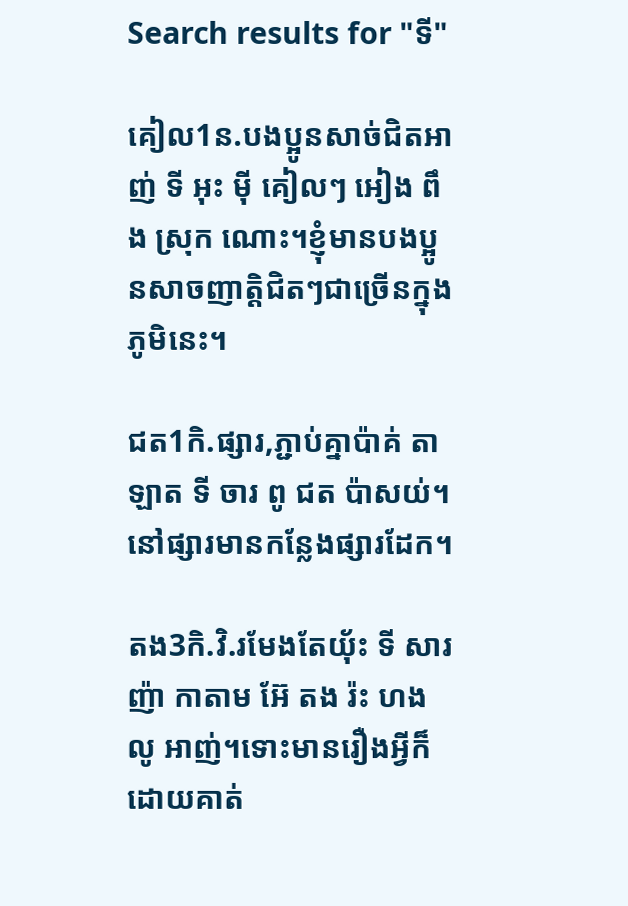Search results for "ទី"

គៀល1ន.បងប្អូនសាច់ជិតអាញ់ ទី អុះ ម៉ី គៀលៗ អៀង ពឹង ស្រុក ណោះ។ខ្ញុំមានបងប្អូនសាចញាត្តិជិតៗជាច្រើនក្នុងភូមិនេះ។

ជត1កិ.ផ្សារ,ភ្ជាប់គ្នាប៉ាគ់ តាឡាត ទី ចារ ពូ ជត ប៉ាសយ់។នៅផ្សារមានកន្លែងផ្សារដែក។

តង3កិ.វិ.រមែងតែយ‌៉័ះ ទី សារ ញ៉ា កាតាម អ៊ែ តង រ៉ះ ហង លូ អាញ់។ទោះមានរឿងអ្វីក៏ដោយគាត់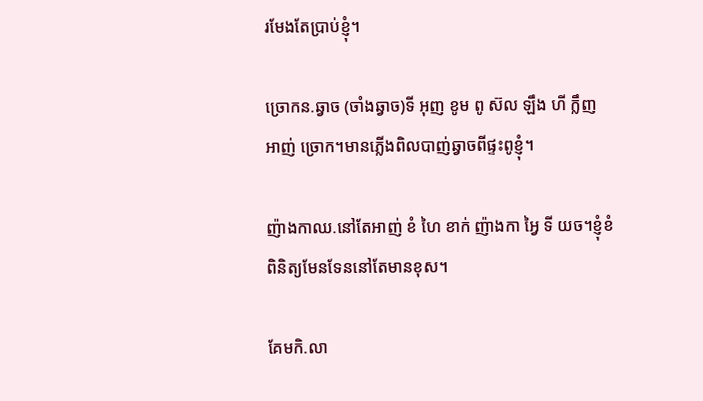រមែងតែប្រាប់ខ្ញុំ។

ច្រោកន.ឆ្វាច (ចាំងឆ្វាច)ទី អុញ ខូម ពូ ស៊ល ឡឹង ហី ក្លឹញ អាញ់ ច្រោក។មានភ្លើងពិលបាញ់ឆ្វាចពីផ្ទះពូខ្ញុំ។

ញ៉ាងកាឈ.នៅតែអាញ់ ខំ ហៃ ខាក់ ញ៉ាងកា អ្វៃ ទី យច។ខ្ញុំខំពិនិត្យមែនទែននៅតែមានខុស។

គែមកិ.លា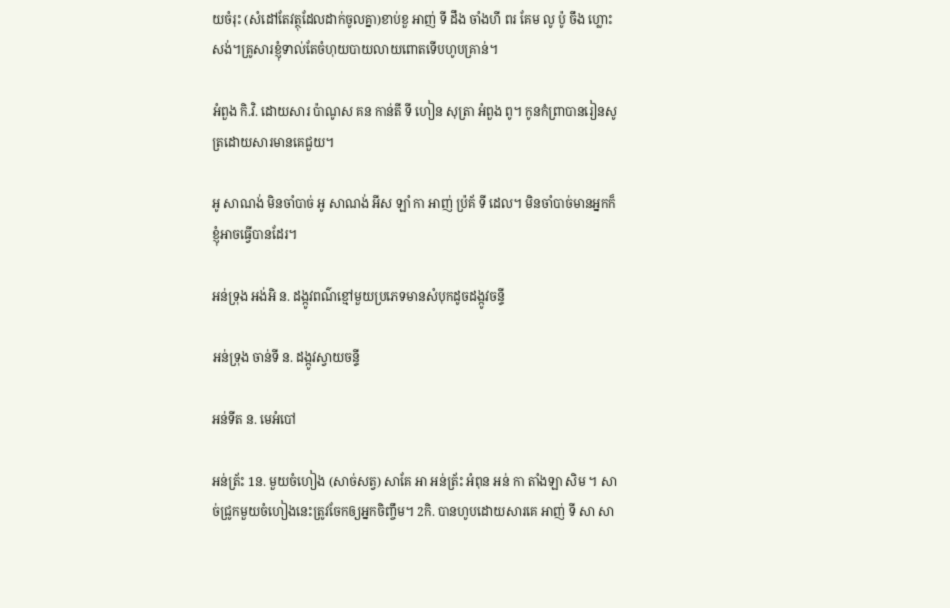យចំរុះ (សំដៅតែវត្ថុដែលដាក់ចូលគ្នា)ខាប់ខួ អាញ់ ទី ដឹង ចាំងហី ពរ គែម លូ ប៉ូ ចឹង ហ្លោះ សង់។គ្រូសារខ្ញុំទាល់តែចំហុយបាយលាយពោតទើបហូបគ្រាន់។

អំពួង កិ.វិ. ដោយសារ ប៉ាណូស គន កាន់តី ទី ហៀន សុត្រា អំពួង ពូ។ កូនកំព្រាបានរៀនសូត្រដោយសារមានគេជួយ។

អូ សាណង់ មិនចាំបាច់ អូ សាណង់ អីស ឡាំ កា អាញ់ ប៉្រគ័ ទី ដេល។ មិនចាំបាច់មានអ្នកក៏ខ្ញុំអាចធ្វើបានដែរ។

អន់ទ្រុង អង់អិ ន. ដង្កូវពណ៌ខ្មៅមួយប្រភេទមានសំបុកដូចដង្កូវចន្ទី

អន់ទ្រុង ចាន់ទី ន. ដង្កូវស្វាយចន្ទី

អន់ទីត ន. មេអំបៅ

អន់ត្រ័ះ 1ន. មួយចំហៀង (សាច់សត្វ) សាគែ អា អន់ត្រ័ះ អំពុន អន់ កា តាំងឡា សិម ។ សាច់ជ្រូកមួយចំហៀងនេះត្រូវចែកឲ្យអ្នកចិញ្ចឹម។ 2កិ. បានហូបដោយសារគេ អាញ់ ទី សា សា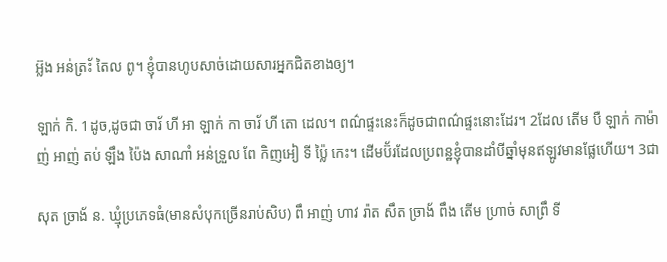អ្ល៊ង អន់ត្រ័ះ តៃល ពូ។ ខ្ញុំបានហូបសាច់ដោយសារអ្នកជិតខាងឲ្យ។

ឡាក់ កិ. 1ដូច,ដូចជា ចារ័ ហី អា ឡាក់ កា ចារ័ ហី តោ ដេល។ ពណ៌ផ្ទះនេះក៏ដូចជាពណ៌ផ្ទះនោះដែរ។ 2ដែល តើម បឺ ឡាក់ កាម៉ាញ់ អាញ់ តប់ ឡឹង ប៉ៃង សាណាំ អន់ទ្រួល ពែ កិញអៀ ទី ប្ល៉ៃ កេះ។ ដើមប៊័រដែលប្រពន្ឋខ្ញុំបានដាំបីឆ្នាំមុនឥឡូវមានផ្លែហើយ។ 3ជា

សុត ច្រាង័ ន. ឃ្មុំប្រភេទធំ(មានសំបុកច្រើនរាប់សិប) ពឹ អាញ់ ហាវ រ៉ាត សឹត ច្រាង័ ពឹង តើម ហ្រាច់ សាព្រឹ ទី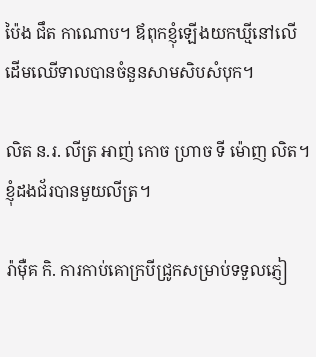ប៉ៃង ជឹត កាណោប។ ឪពុកខ្ញុំឡើងយកឃ្មីនៅលើដើមឈើទាលបានចំនួនសាមសិបសំបុក។

លិត ន.រ. លីត្រ អាញ់ កោច ហ្រាច ទី ម៉ោញ លិត។ ខ្ញុំដងជ័របានមួយលីត្រ។

រ៉ាម៉ឺគ កិ. ការកាប់គោក្របីជ្រូកសម្រាប់ទទួលភ្ញៀ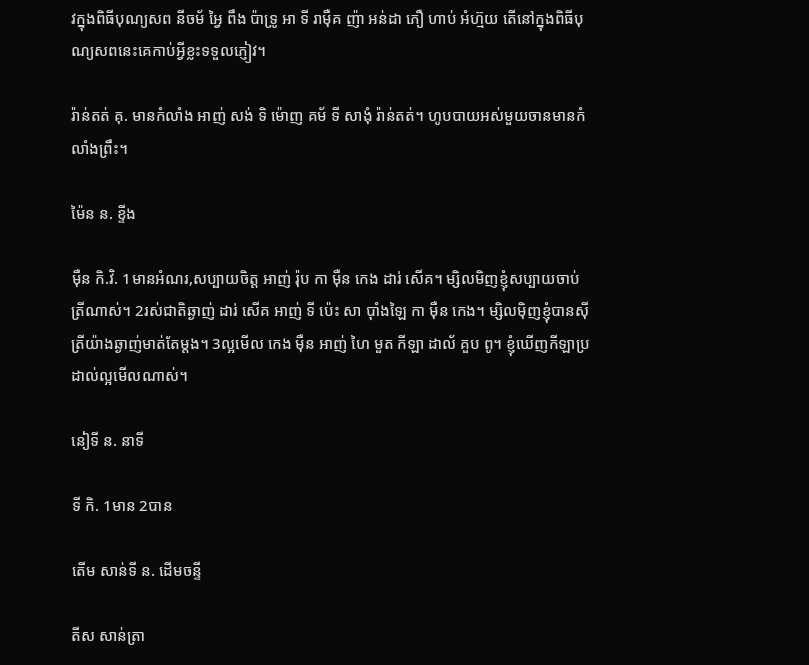វក្នុងពិធីបុណ្យសព នីចម័ អ្វៃ ពឹង ប៉ាទ្រូ អា ទី រាម៉ឺគ ញ៉ា អន់ដា ភឿ ហាប់ អំហ៊្មយ តើនៅក្នុងពិធីបុណ្យសពនេះគេកាប់អ្វីខ្លះទទួលភ្ញៀវ។

រ៉ាន់តត់ គុ. មានកំលាំង អាញ់ សង់ ទិ ម៉ោញ គម័ ទី សាងុំ រ៉ាន់តត់។ ហូបបាយអស់មួយចានមានកំលាំងព្រឹះ។

ម៉ៃន ន. ខ្ទីង

ម៉ឺន កិ.វិ. 1មានអំណរ,សប្បាយចិត្ត អាញ់ រ៉ុប កា ម៉ឺន កេង ដារ់ សើគ។ ម្សិលមិញខ្ញុំសប្បាយចាប់ត្រីណាស់។ 2រស់ជាតិឆ្ងាញ់ ដារ់ សើគ អាញ់ ទី ប៉េះ សា ប៉ាំងឡៃ កា ម៉ឺន កេង។ ម្សិលម៉ិញខ្ញុំបានស៊ីត្រីយ៉ាងឆ្ងាញ់មាត់តែម្តង។ 3ល្អមើល កេង ម៉ឺន អាញ់ ហៃ មួត កីឡា ដាល័ គួប ពូ។ ខ្ញុំឃើញកីឡាប្រដាល់ល្អមើលណាស់។

នៀទី ន. នាទី

ទី កិ. 1មាន 2បាន

តើម សាន់ទី ន. ដើមចន្ទី

តីស សាន់ត្រា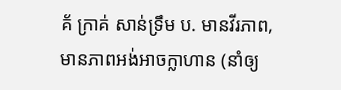គ័ ក្រាគ់ សាន់ទ្រឹម ប. មានវីរភាព,មានភាពអង់អាចក្លាហាន (នាំឲ្យ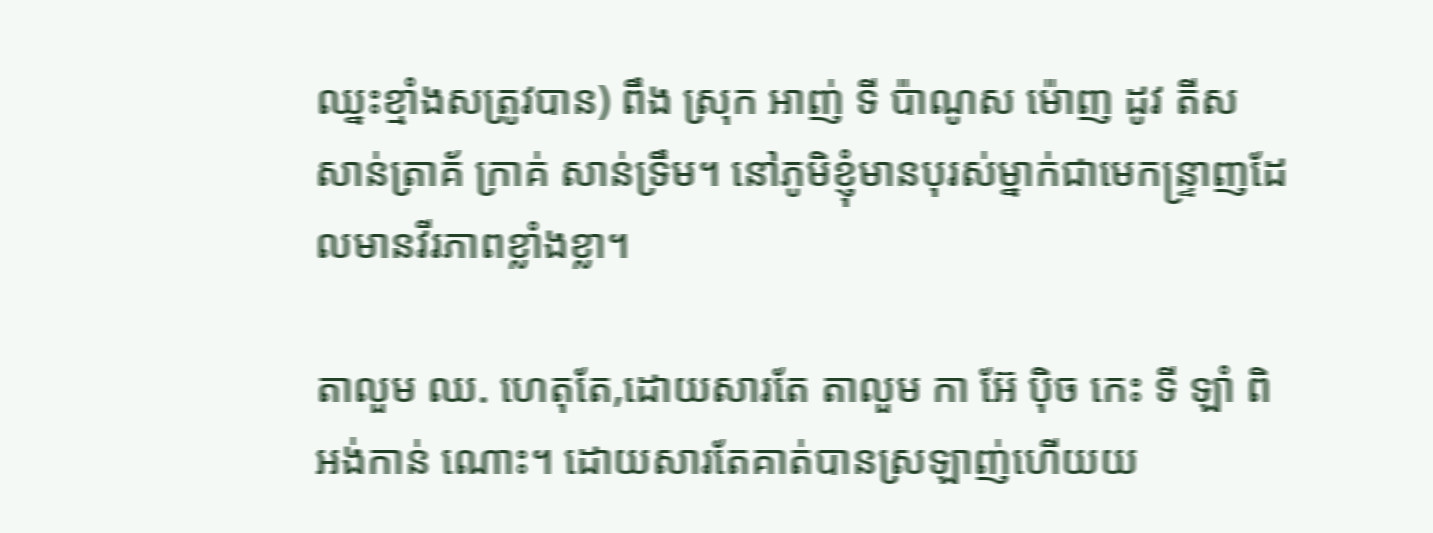ឈ្នះខ្មាំងសត្រូវបាន) ពឹង ស្រុក អាញ់ ទី ប៉ាណូស ម៉ោញ ដូវ តីស សាន់ត្រាគ័ ក្រាគ់ សាន់ទ្រឹម។ នៅភូមិខ្ញុំមានបុរស់ម្នាក់ជាមេកន្ទ្រាញដែលមានវីរភាពខ្លាំងខ្លា។

តាលួម ឈ. ហេតុតែ,ដោយសារតែ តាលួម កា អ៊ែ ប៉ិច កេះ ទី ឡាំ ពិ អង់កាន់ ណោះ។ ដោយសារតែគាត់បានស្រឡាញ់ហើយយ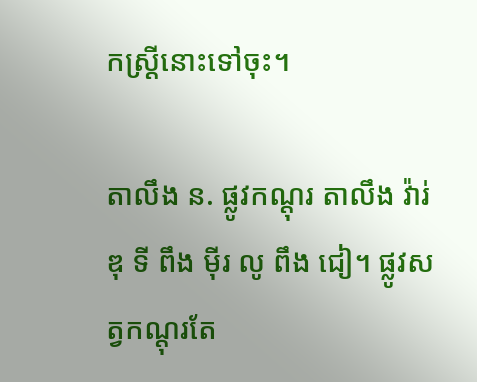កស្ដ្រីនោះទៅចុះ។

តាលឹង ន. ផ្លូវកណ្តុរ តាលឹង វ៉ារ់ ឌុ ទី ពឹង ម៉ីរ លូ ពឹង ជៀ។ ផ្លូវសត្វកណ្តុរតែ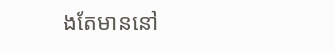ងតែមាននៅ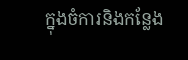ក្នុងចំការនិងកន្លែង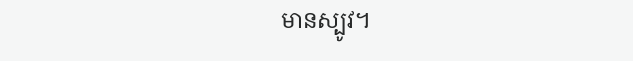មានស្បូវ។